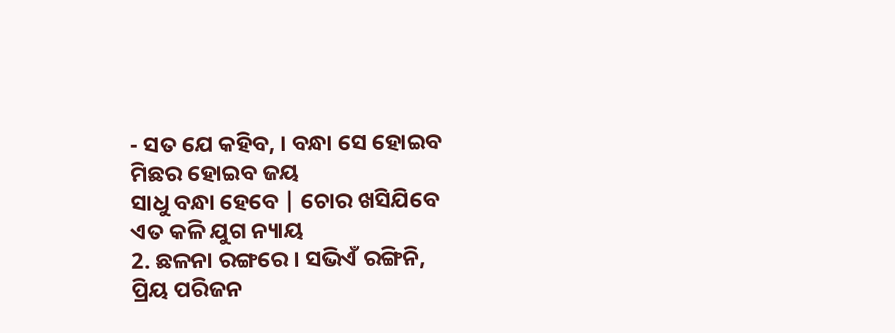- ସତ ଯେ କହିବ, । ବନ୍ଧା ସେ ହୋଇବ
ମିଛର ହୋଇବ ଜୟ
ସାଧୁ ବନ୍ଧା ହେବେ | ଚୋର ଖସିଯିବେ
ଏତ କଳି ଯୁଗ ନ୍ୟାୟ
2. ଛଳନା ରଙ୍ଗରେ । ସଭିଏଁ ରଙ୍ଗିନି,
ପ୍ରିୟ ପରିଜନ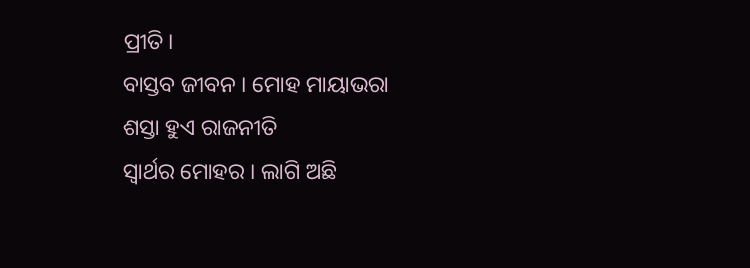ପ୍ରୀତି।
ବାସ୍ତବ ଜୀବନ । ମୋହ ମାୟାଭରା
ଶସ୍ତା ହୁଏ ରାଜନୀତି
ସ୍ବାର୍ଥର ମୋହର । ଲାଗି ଅଛି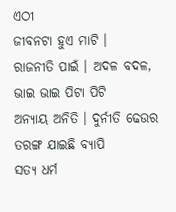ଏଠୀ
ଜୀବନଟା ହୁଏ ମାଟି ।
ରାଜନୀତି ପାଇଁ । ଅଦଳ ବଦଳ,
ଭାଇ ଭାଇ ପିଟା ପିଟି
ଅନ୍ୟାୟ ଅନିତି । ଦୁର୍ନୀତି ଢେଉର
ତରଙ୍ଗ ଯାଇଛି ବ୍ୟାପି
ସତ୍ୟ ଧର୍ମ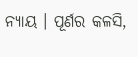ନ୍ୟାୟ । ପୂର୍ଣର କଳସି,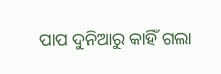ପାପ ଦୁନିଆରୁ କାହିଁ ଗଲା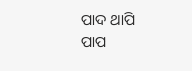ପାଦ ଥାପି
ପାପ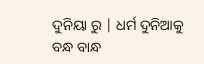ଦୁନିୟା ରୁ | ଧର୍ମ ଦୁନିଆକୁ
ବନ୍ଧ ବାନ୍ଧ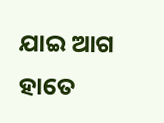ଯାଇ ଆଗ
ହାତେ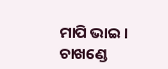ମାପି ଭାଇ । ଚାଖଣ୍ଡେ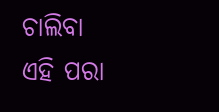ଚାଲିବା
ଏହି ପରା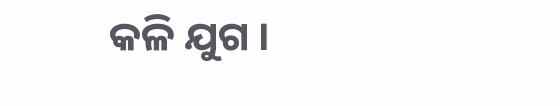କଳି ଯୁଗ ।